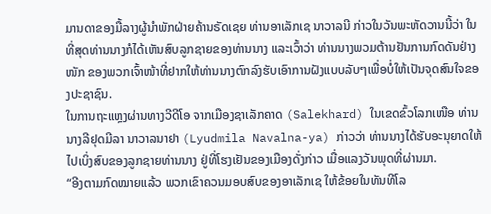ມານດາຂອງມື້ລາງຜູ້ນຳພັກຝ່າຍຄ້ານຣັດເຊຍ ທ່ານອາເລັກເຊ ນາວາລນີ ກ່າວໃນວັນພະຫັດວານນີ້ວ່າ ໃນທີ່ສຸດທ່ານນາງກໍໄດ້ເຫັນສົບລູກຊາຍຂອງທ່ານນາງ ແລະເວົ້າວ່າ ທ່ານນາງພວມຕ້ານຢັນການກົດດັນຢ່າງໜັກ ຂອງພວກເຈົ້າໜ້າທີ່ຢາກໃຫ້ທ່ານນາງຕົກລົງຮັບເອົາການຝັງແບບລັບໆເພື່ອບໍ່ໃຫ້ເປັນຈຸດສົນໃຈຂອງປະຊາຊົນ.
ໃນການຖະແຫຼງຜ່ານທາງວີດີໂອ ຈາກເມືອງຊາເລັກຄາດ (Salekhard) ໃນເຂດຂົ້ວໂລກເໜືອ ທ່ານນາງລີຢຸດມີລາ ນາວາລນາຢາ (Lyudmila Navalna-ya) ກ່າວວ່າ ທ່ານນາງໄດ້ຮັບອະນຸຍາດໃຫ້ໄປເບິ່ງສົບຂອງລູກຊາຍທ່ານນາງ ຢູ່ທີ່ໂຮງເຢັນຂອງເມືອງດັ່ງກ່າວ ເມື່ອແລງວັນພຸດທີ່ຜ່ານມາ.
“ອີງຕາມກົດໝາຍແລ້ວ ພວກເຂົາຄວນມອບສົບຂອງອາເລັກເຊ ໃຫ້ຂ້ອຍໃນທັນທີໂລ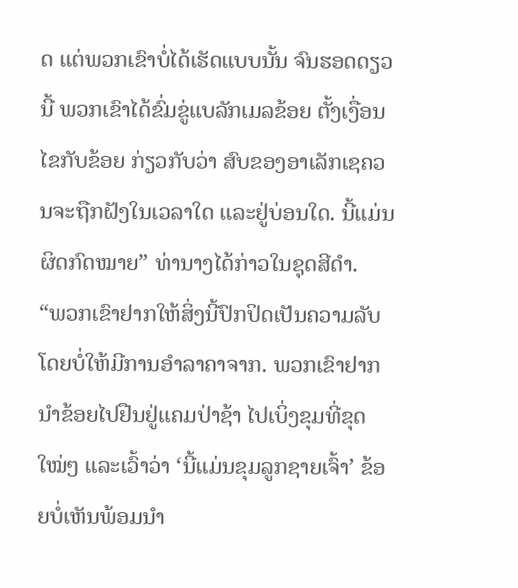ດ ແຕ່ພວກເຂົາບໍ່ໄດ້ເຮັດແບບນັ້ນ ຈົນຮອດດຽວນີ້ ພວກເຂົາໄດ້ຂົ່ມຂູ່ແບລັກເມລຂ້ອຍ ຕັ້ງເງື່ອນໄຂກັບຂ້ອຍ ກ່ຽວກັບວ່າ ສົບຂອງອາເລັກເຊຄວນຈະຖືກຝັງໃນເວລາໃດ ແລະຢູ່ບ່ອນໃດ. ນີ້ແມ່ນຜິດກົດໝາຍ” ທ່ານາງໄດ້ກ່າວໃນຊຸດສີດຳ.
“ພວກເຂົາຢາກໃຫ້ສິ່ງນີ້ປົກປິດເປັນຄວາມລັບ ໂດຍບໍ່ໃຫ້ມີການອຳລາຄາຈາກ. ພວກເຂົາຢາກນຳຂ້ອຍໄປຢືນຢູ່ແຄມປ່າຊ້າ ໄປເບິ່ງຂຸມທີ່ຂຸດໃໝ່ໆ ແລະເວົ້າວ່າ ‘ນີ້ແມ່ນຂຸມລູກຊາຍເຈົ້າ’ ຂ້ອຍບໍ່ເຫັນພ້ອມນຳ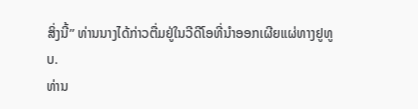ສິ່ງນີ້” ທ່ານນາງໄດ້ກ່າວຕື່ມຢູ່ໃນວີດີໂອທີ່ນຳອອກເຜີຍແຜ່ທາງຢູທູບ.
ທ່ານ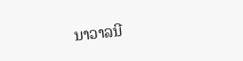ນາວາລນີ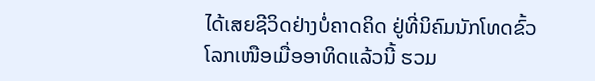ໄດ້ເສຍຊີວິດຢ່າງບໍ່ຄາດຄິດ ຢູ່ທີ່ນິຄົມນັກໂທດຂົ້ວໂລກເໜືອເມື່ອອາທິດແລ້ວນີ້ ຮວມ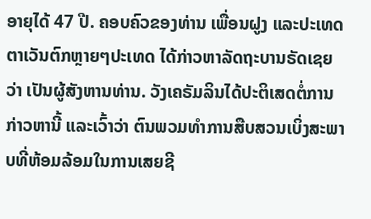ອາຍຸໄດ້ 47 ປີ. ຄອບຄົວຂອງທ່ານ ເພື່ອນຝູງ ແລະປະເທດຕາເວັນຕົກຫຼາຍໆປະເທດ ໄດ້ກ່າວຫາລັດຖະບານຣັດເຊຍວ່າ ເປັນຜູ້ສັງຫານທ່ານ. ວັງເຄຣັມລິນໄດ້ປະຕິເສດຕໍ່ການກ່າວຫານີ້ ແລະເວົ້າວ່າ ຕົນພວມທຳການສືບສວນເບິ່ງສະພາບທີ່ຫ້ອມລ້ອມໃນການເສຍຊີ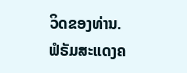ວິດຂອງທ່ານ.
ຟໍຣັມສະແດງຄ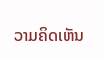ວາມຄິດເຫັນ